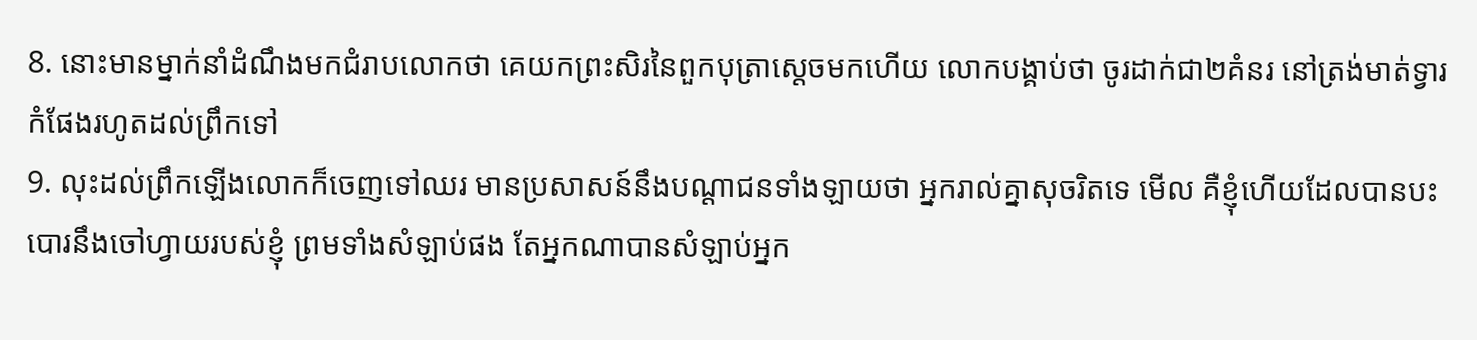8. នោះមានម្នាក់នាំដំណឹងមកជំរាបលោកថា គេយកព្រះសិរនៃពួកបុត្រាស្តេចមកហើយ លោកបង្គាប់ថា ចូរដាក់ជា២គំនរ នៅត្រង់មាត់ទ្វារកំផែងរហូតដល់ព្រឹកទៅ
9. លុះដល់ព្រឹកឡើងលោកក៏ចេញទៅឈរ មានប្រសាសន៍នឹងបណ្តាជនទាំងឡាយថា អ្នករាល់គ្នាសុចរិតទេ មើល គឺខ្ញុំហើយដែលបានបះបោរនឹងចៅហ្វាយរបស់ខ្ញុំ ព្រមទាំងសំឡាប់ផង តែអ្នកណាបានសំឡាប់អ្នក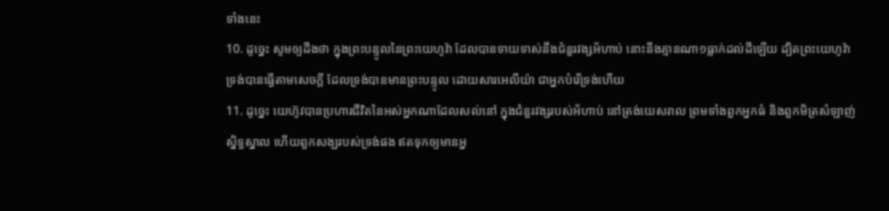ទាំងនេះ
10. ដូច្នេះ សូមឲ្យដឹងថា ក្នុងព្រះបន្ទូលនៃព្រះយេហូវ៉ា ដែលបានទាយទាស់នឹងជំនួរវង្សអ័ហាប់ នោះនឹងគ្មានណា១ធ្លាក់ដល់ដីឡើយ ដ្បិតព្រះយេហូវ៉ាទ្រង់បានធ្វើតាមសេចក្តី ដែលទ្រង់បានមានព្រះបន្ទូល ដោយសារអេលីយ៉ា ជាអ្នកបំរើទ្រង់ហើយ
11. ដូច្នេះ យេហ៊ូវបានប្រហារជីវិតនៃអស់អ្នកណាដែលសល់នៅ ក្នុងជំនួរវង្សរបស់អ័ហាប់ នៅត្រង់យេសរាល ព្រមទាំងពួកអ្នកធំ និងពួកមិត្រសំឡាញ់ស្និទ្ធស្នាល ហើយពួកសង្ឃរបស់ទ្រង់ផង ឥតទុកឲ្យមានអ្ន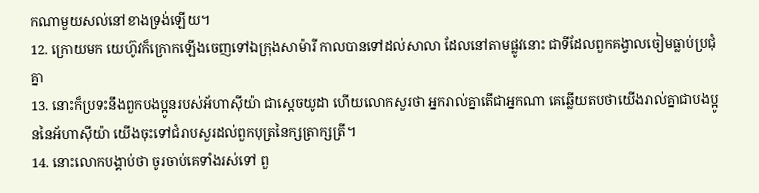កណាមួយសល់នៅខាងទ្រង់ឡើយ។
12. ក្រោយមក យេហ៊ូវក៏ក្រោកឡើងចេញទៅឯក្រុងសាម៉ារី កាលបានទៅដល់សាលា ដែលនៅតាមផ្លូវនោះ ជាទីដែលពួកគង្វាលចៀមធ្លាប់ប្រជុំគ្នា
13. នោះក៏ប្រទះនឹងពួកបងប្អូនរបស់អ័ហាស៊ីយ៉ា ជាស្តេចយូដា ហើយលោកសួរថា អ្នករាល់គ្នាតើជាអ្នកណា គេឆ្លើយតបថាយើងរាល់គ្នាជាបងប្អូននៃអ័ហាស៊ីយ៉ា យើងចុះទៅជំរាបសួរដល់ពួកបុត្រនៃក្សត្រាក្សត្រី។
14. នោះលោកបង្គាប់ថា ចូរចាប់គេទាំងរស់ទៅ ពួ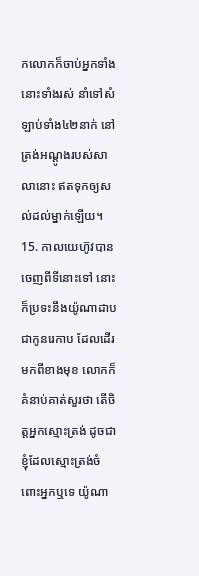កលោកក៏ចាប់អ្នកទាំងនោះទាំងរស់ នាំទៅសំឡាប់ទាំង៤២នាក់ នៅត្រង់អណ្តូងរបស់សាលានោះ ឥតទុកឲ្យសល់ដល់ម្នាក់ឡើយ។
15. កាលយេហ៊ូវបានចេញពីទីនោះទៅ នោះក៏ប្រទះនឹងយ៉ូណាដាប ជាកូនរេកាប ដែលដើរមកពីខាងមុខ លោកក៏គំនាប់គាត់សួរថា តើចិត្តអ្នកស្មោះត្រង់ ដូចជាខ្ញុំដែលស្មោះត្រង់ចំពោះអ្នកឬទេ យ៉ូណា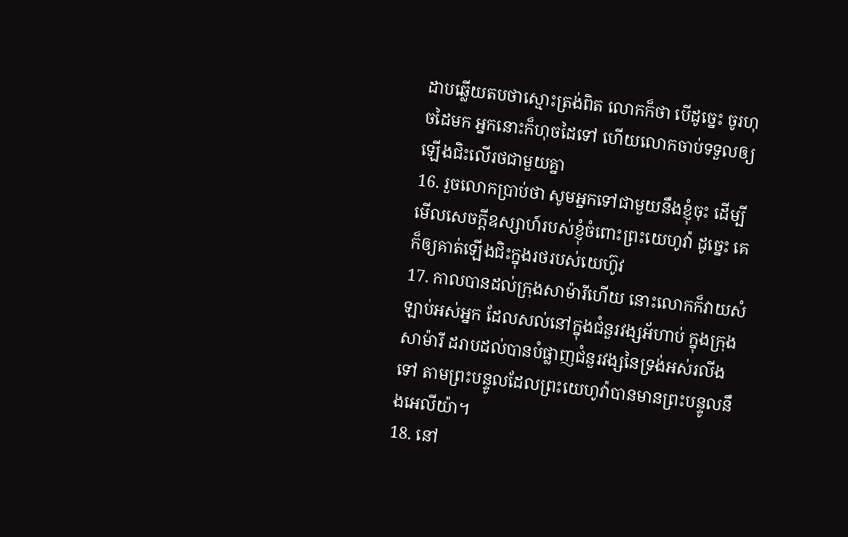ដាបឆ្លើយតបថាស្មោះត្រង់ពិត លោកក៏ថា បើដូច្នេះ ចូរហុចដៃមក អ្នកនោះក៏ហុចដៃទៅ ហើយលោកចាប់ទទួលឲ្យឡើងជិះលើរថជាមួយគ្នា
16. រួចលោកប្រាប់ថា សូមអ្នកទៅជាមួយនឹងខ្ញុំចុះ ដើម្បីមើលសេចក្តីឧស្សាហ៍របស់ខ្ញុំចំពោះព្រះយេហូវ៉ា ដូច្នេះ គេក៏ឲ្យគាត់ឡើងជិះក្នុងរថរបស់យេហ៊ូវ
17. កាលបានដល់ក្រុងសាម៉ារីហើយ នោះលោកក៏វាយសំឡាប់អស់អ្នក ដែលសល់នៅក្នុងជំនួរវង្សអ័ហាប់ ក្នុងក្រុងសាម៉ារី ដរាបដល់បានបំផ្លាញជំនួរវង្សនៃទ្រង់អស់រលីងទៅ តាមព្រះបន្ទូលដែលព្រះយេហូវ៉ាបានមានព្រះបន្ទូលនឹងអេលីយ៉ា។
18. នៅ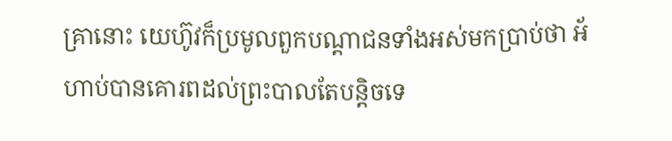គ្រានោះ យេហ៊ូវក៏ប្រមូលពួកបណ្តាជនទាំងអស់មកប្រាប់ថា អ័ហាប់បានគោរពដល់ព្រះបាលតែបន្តិចទេ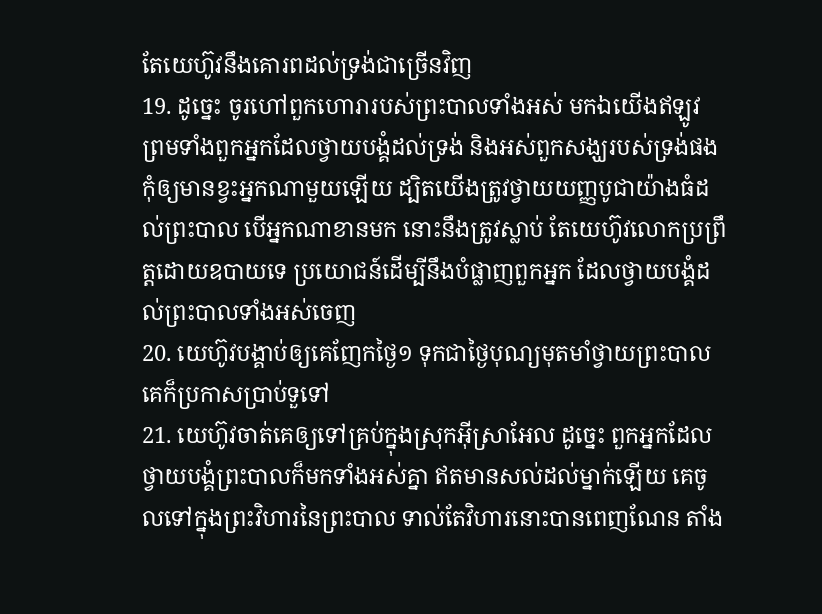តែយេហ៊ូវនឹងគោរពដល់ទ្រង់ជាច្រើនវិញ
19. ដូច្នេះ ចូរហៅពួកហោរារបស់ព្រះបាលទាំងអស់ មកឯយើងឥឡូវ ព្រមទាំងពួកអ្នកដែលថ្វាយបង្គំដល់ទ្រង់ និងអស់ពួកសង្ឃរបស់ទ្រង់ផង កុំឲ្យមានខ្វះអ្នកណាមួយឡើយ ដ្បិតយើងត្រូវថ្វាយយញ្ញបូជាយ៉ាងធំដល់ព្រះបាល បើអ្នកណាខានមក នោះនឹងត្រូវស្លាប់ តែយេហ៊ូវលោកប្រព្រឹត្តដោយឧបាយទេ ប្រយោជន៍ដើម្បីនឹងបំផ្លាញពួកអ្នក ដែលថ្វាយបង្គំដល់ព្រះបាលទាំងអស់ចេញ
20. យេហ៊ូវបង្គាប់ឲ្យគេញែកថ្ងៃ១ ទុកជាថ្ងៃបុណ្យមុតមាំថ្វាយព្រះបាល គេក៏ប្រកាសប្រាប់ទួទៅ
21. យេហ៊ូវចាត់គេឲ្យទៅគ្រប់ក្នុងស្រុកអ៊ីស្រាអែល ដូច្នេះ ពួកអ្នកដែលថ្វាយបង្គំព្រះបាលក៏មកទាំងអស់គ្នា ឥតមានសល់ដល់ម្នាក់ឡើយ គេចូលទៅក្នុងព្រះវិហារនៃព្រះបាល ទាល់តែវិហារនោះបានពេញណែន តាំង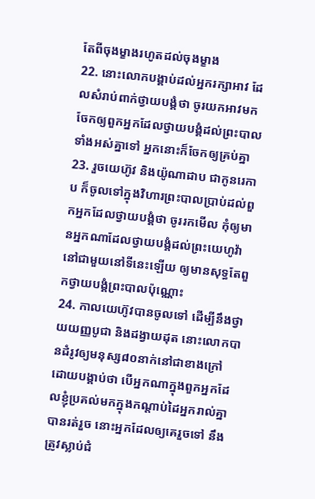តែពីចុងម្ខាងរហូតដល់ចុងម្ខាង
22. នោះលោកបង្គាប់ដល់អ្នករក្សាអាវ ដែលសំរាប់ពាក់ថ្វាយបង្គំថា ចូរយកអាវមក ចែកឲ្យពួកអ្នកដែលថ្វាយបង្គំដល់ព្រះបាលទាំងអស់គ្នាទៅ អ្នកនោះក៏ចែកឲ្យគ្រប់គ្នា
23. រួចយេហ៊ូវ និងយ៉ូណាដាប ជាកូនរេកាប ក៏ចូលទៅក្នុងវិហារព្រះបាលប្រាប់ដល់ពួកអ្នកដែលថ្វាយបង្គំថា ចូររកមើល កុំឲ្យមានអ្នកណាដែលថ្វាយបង្គំដល់ព្រះយេហូវ៉ា នៅជាមួយនៅទីនេះឡើយ ឲ្យមានសុទ្ធតែពួកថ្វាយបង្គំព្រះបាលប៉ុណ្ណោះ
24. កាលយេហ៊ូវបានចូលទៅ ដើម្បីនឹងថ្វាយយញ្ញបូជា និងដង្វាយដុត នោះលោកបានដំរូវឲ្យមនុស្ស៨០នាក់នៅជាខាងក្រៅ ដោយបង្គាប់ថា បើអ្នកណាក្នុងពួកអ្នកដែលខ្ញុំប្រគល់មកក្នុងកណ្តាប់ដៃអ្នករាល់គ្នាបានរត់រួច នោះអ្នកដែលឲ្យគេរួចទៅ នឹងត្រូវស្លាប់ជំ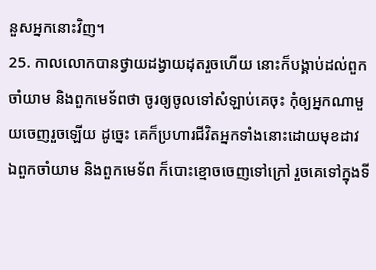នួសអ្នកនោះវិញ។
25. កាលលោកបានថ្វាយដង្វាយដុតរួចហើយ នោះក៏បង្គាប់ដល់ពួកចាំយាម និងពួកមេទ័ពថា ចូរឲ្យចូលទៅសំឡាប់គេចុះ កុំឲ្យអ្នកណាមួយចេញរួចឡើយ ដូច្នេះ គេក៏ប្រហារជីវិតអ្នកទាំងនោះដោយមុខដាវ ឯពួកចាំយាម និងពួកមេទ័ព ក៏បោះខ្មោចចេញទៅក្រៅ រួចគេទៅក្នុងទី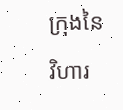ក្រុងនៃវិហារ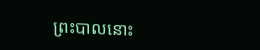ព្រះបាលនោះ